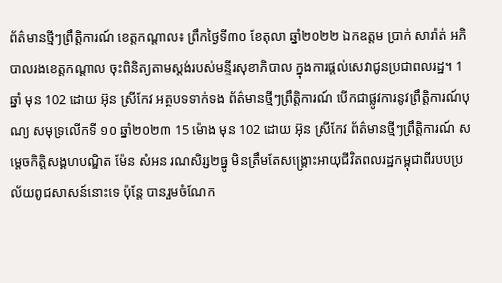ព័ត៌មានថ្មីៗព្រឹត្តិការណ៍ ខេត្តកណ្ដាល៖ ព្រឹកថ្ងៃទី៣០ ខែតុលា ឆ្នាំ២០២២ ឯកឧត្តម ប្រាក់ សារ៉ាត់ អភិបាលរងខេត្តកណ្ដាល ចុះពិនិត្យតាមស្តង់របស់មន្ទីរសុខាភិបាល ក្នុងការផ្ដល់សេវាជូនប្រជាពលរដ្ឋ។ 1 ឆ្នាំ មុន 102 ដោយ អ៊ុន ស្រីកែវ អត្ថបទទាក់ទង ព័ត៌មានថ្មីៗព្រឹត្តិការណ៍ បើកជាផ្លូវការនូវព្រឹត្តិការណ៍បុណ្យ សមុទ្រលើកទី ១០ ឆ្នាំ២០២៣ 15 ម៉ោង មុន 102 ដោយ អ៊ុន ស្រីកែវ ព័ត៌មានថ្មីៗព្រឹត្តិការណ៍ សម្តេចកិត្តិសង្គហបណ្ឌិត ម៉ែន សំអន រណសិរ្ស២ធ្នូ មិនត្រឹមតែសង្គ្រោះអាយុជីវិតពលរដ្ឋកម្ពុជាពីរបបប្រល័យពូជសាសន៍នោះទេ ប៉ុន្តែ បានរួមចំណែក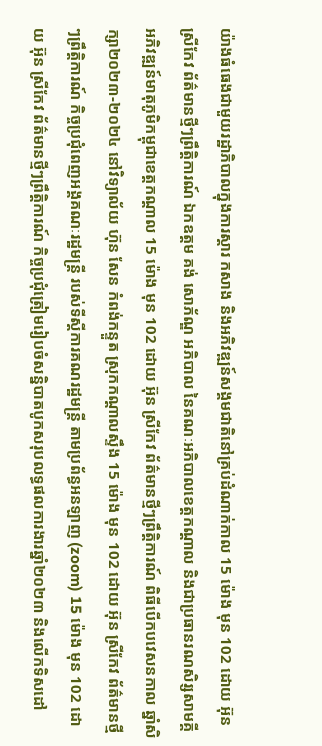យ៉ាងធំធេងជាមួយរដ្ឋាភិបាលក្នុងការស្តារ កសាង និងអភិវឌ្ឍន៍សង្គមជាតិនៅគ្រប់ដំណាក់កាល 15 ម៉ោង មុន 102 ដោយ អ៊ុន ស្រីកែវ ព័ត៌មានថ្មីៗព្រឹត្តិការណ៍ ឯកឧត្ដម គង់ សោភ័ណ្ឌ អភិបាល នៃគណៈអភិបាលខេត្តកណ្ដាល និងជាប្រធានរណសិរ្សសាមគ្គី អភិវឌ្ឍន៍មាតុភូមិកម្ពុជាខេត្តកណ្ដាល 15 ម៉ោង មុន 102 ដោយ អ៊ុន ស្រីកែវ ព័ត៌មានថ្មីៗព្រឹត្តិការណ៍ ពិធីបើកបវេសនកាល ឆ្នាំសិក្សា២០២៣-២០២៤ នៅវិទ្យាល័យ ហ៊ុន សែន កំពង់កន្ទួត ស្រុកកណ្ដាលស្ទឹង 15 ម៉ោង មុន 102 ដោយ អ៊ុន ស្រីកែវ ព័ត៌មានថ្មីៗព្រឹត្តិការណ៍ កិច្ចប្រជុំពេញអង្គគណៈរដ្ឋមន្ត្រី របស់ទីស្តីការគណរដ្ឋមន្រ្តី តាមប្រព័ន្ធអនឡាញ (zoom) 15 ម៉ោង មុន 102 ដោយ អ៊ុន ស្រីកែវ ព័ត៌មានថ្មីៗព្រឹត្តិការណ៍ កិច្ចប្រជុំត្រៀមរៀបចំសន្និបាតបូកសរុបលទ្ធផលការងារឆ្នាំ២០២៣ និងលើកទិសដៅ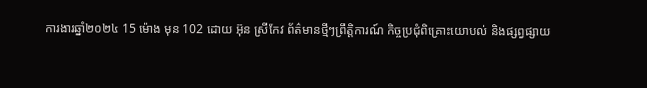ការងារឆ្នាំ២០២៤ 15 ម៉ោង មុន 102 ដោយ អ៊ុន ស្រីកែវ ព័ត៌មានថ្មីៗព្រឹត្តិការណ៍ កិច្ចប្រជុំពិគ្រោះយោបល់ និងផ្សព្វផ្សាយ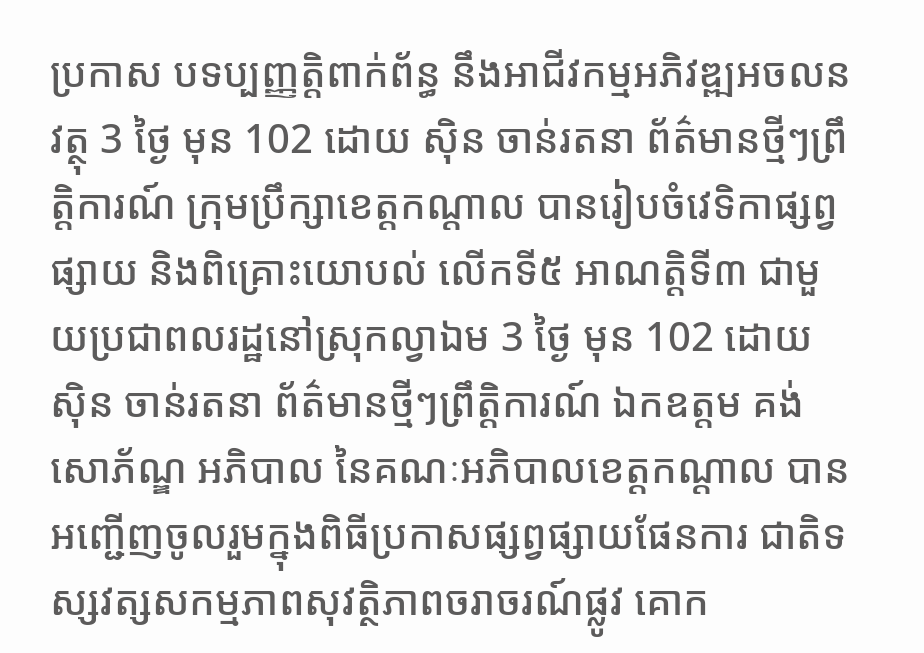ប្រកាស បទប្បញ្ញត្តិពាក់ព័ន្ធ នឹងអាជីវកម្មអភិវឌ្ឍអចលនវត្ថុ 3 ថ្ងៃ មុន 102 ដោយ ស៊ិន ចាន់រតនា ព័ត៌មានថ្មីៗព្រឹត្តិការណ៍ ក្រុមប្រឹក្សាខេត្តកណ្តាល បានរៀបចំវេទិកាផ្សព្វផ្សាយ និងពិគ្រោះយោបល់ លើកទី៥ អាណត្តិទី៣ ជាមួយប្រជាពលរដ្ឋនៅស្រុកល្វាឯម 3 ថ្ងៃ មុន 102 ដោយ ស៊ិន ចាន់រតនា ព័ត៌មានថ្មីៗព្រឹត្តិការណ៍ ឯកឧត្តម គង់ សោភ័ណ្ឌ អភិបាល នៃគណៈអភិបាលខេត្តកណ្តាល បានអញ្ជើញចូលរួមក្នុងពិធីប្រកាសផ្សព្វផ្សាយផែនការ ជាតិទស្សវត្សសកម្មភាពសុវត្ថិភាពចរាចរណ៍ផ្លូវ គោក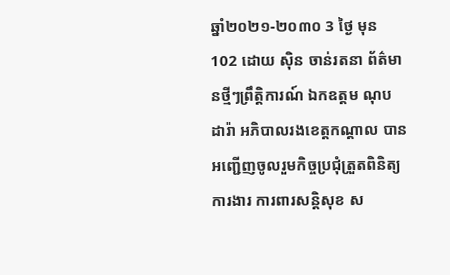ឆ្នាំ២០២១-២០៣០ 3 ថ្ងៃ មុន 102 ដោយ ស៊ិន ចាន់រតនា ព័ត៌មានថ្មីៗព្រឹត្តិការណ៍ ឯកឧត្តម ណុប ដារ៉ា អភិបាលរងខេត្តកណ្តាល បានអញ្ជើញចូលរួមកិច្ចប្រជុំត្រួតពិនិត្យការងារ ការពារសន្តិសុខ ស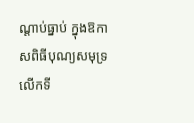ណ្តាប់ធ្នាប់ ក្នុងឱកាសពិធីបុណ្យសមុទ្រលើកទី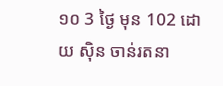១០ 3 ថ្ងៃ មុន 102 ដោយ ស៊ិន ចាន់រតនា